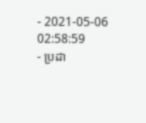- 2021-05-06 02:58:59
- ប្រដា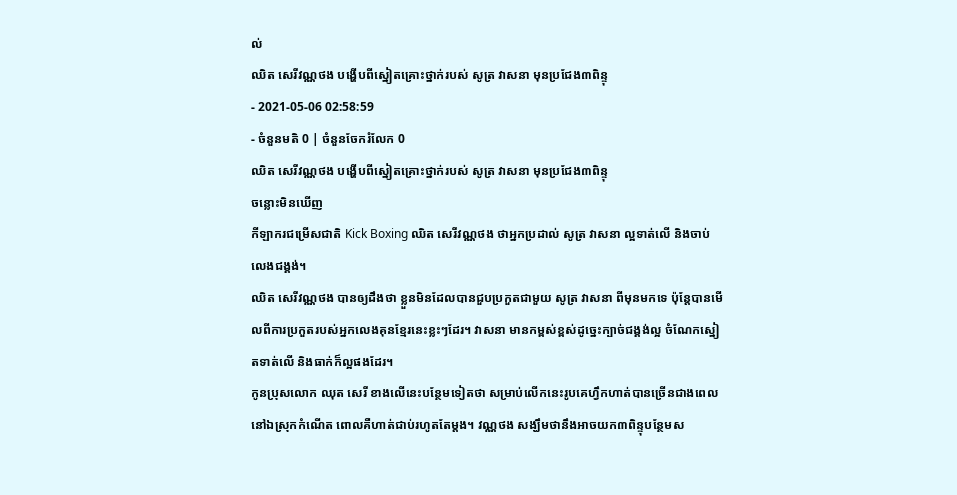ល់
ឈិត សេរីវណ្ណថង បង្ហើបពីស្នៀតគ្រោះថ្នាក់របស់ សូត្រ វាសនា មុនប្រជែង៣ពិន្ទុ
- 2021-05-06 02:58:59
- ចំនួនមតិ 0 | ចំនួនចែករំលែក 0
ឈិត សេរីវណ្ណថង បង្ហើបពីស្នៀតគ្រោះថ្នាក់របស់ សូត្រ វាសនា មុនប្រជែង៣ពិន្ទុ
ចន្លោះមិនឃើញ
កីឡាករជម្រើសជាតិ Kick Boxing ឈិត សេរីវណ្ណថង ថាអ្នកប្រដាល់ សូត្រ វាសនា ល្អទាត់លើ និងចាប់លេងជង្គង់។
ឈិត សេរីវណ្ណថង បានឲ្យដឹងថា ខ្លួនមិនដែលបានជួបប្រកួតជាមួយ សូត្រ វាសនា ពីមុនមកទេ ប៉ុន្តែបានមើលពីការប្រកួតរបស់អ្នកលេងគុនខ្មែរនេះខ្លះៗដែរ។ វាសនា មានកម្ពស់ខ្ពស់ដូច្នេះក្បាច់ជង្គង់ល្អ ចំណែកស្នៀតទាត់លើ និងធាក់ក៏ល្អផងដែរ។
កូនប្រុសលោក ឈុត សេរី ខាងលើនេះបន្ថែមទៀតថា សម្រាប់លើកនេះរូបគេហ្វឹកហាត់បានច្រើនជាងពេលនៅឯស្រុកកំណើត ពោលគឺហាត់ជាប់រហូតតែម្ដង។ វណ្ណថង សង្ឃឹមថានឹងអាចយក៣ពិន្ទុបន្ថែមស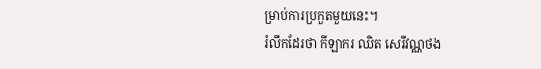ម្រាប់ការប្រកួតមួយនេះ។
រំលឹកដែរថា កីឡាករ ឈិត សេរីវណ្ណថង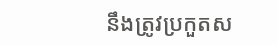នឹងត្រូវប្រកួតស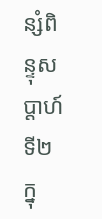ន្សំពិន្ទុសប្ដាហ៍ទី២ ក្នុ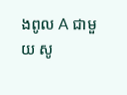ងពូល A ជាមួយ សូ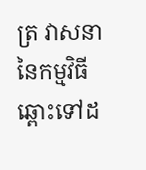ត្រ វាសនា នៃកម្មវិធីឆ្ពោះទៅដ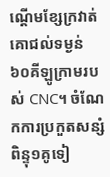ណ្ដើមខ្សែក្រវាត់គោជល់ទម្ងន់ ៦០គីឡូក្រាមរបស់ CNC។ ចំណែកការប្រកួតសន្សំពិន្ទុ១គូទៀ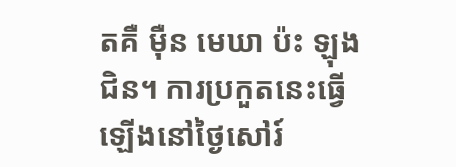តគឺ ម៉ឺន មេឃា ប៉ះ ឡុង ជិន។ ការប្រកួតនេះធ្វើឡើងនៅថ្ងៃសៅរ៍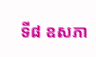ទី៨ ឧសភា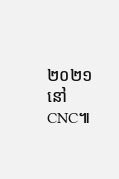២០២១ នៅ CNC៕